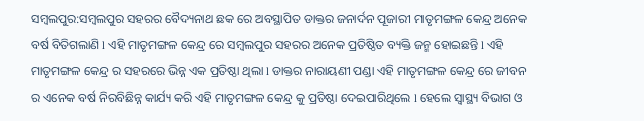ସମ୍ବଲପୁର:ସମ୍ବଲପୁର ସହରର ବୈଦ୍ୟନାଥ ଛକ ରେ ଅବସ୍ଥାପିତ ଡାକ୍ତର ଜନାର୍ଦନ ପୂଜାରୀ ମାତୃମଙ୍ଗଳ କେନ୍ଦ୍ର ଅନେକ ବର୍ଷ ବିତିଗଲାଣି l ଏହି ମାତୃମଙ୍ଗଳ କେନ୍ଦ୍ର ରେ ସମ୍ବଲପୁର ସହରର ଅନେକ ପ୍ରତିଷ୍ଠିତ ବ୍ୟକ୍ତି ଜନ୍ମ ହୋଇଛନ୍ତି l ଏହି ମାତୃମଙ୍ଗଳ କେନ୍ଦ୍ର ର ସହରରେ ଭିନ୍ନ ଏକ ପ୍ରତିଷ୍ଠା ଥିଲା l ଡାକ୍ତର ନାରାୟଣୀ ପଣ୍ଡା ଏହି ମାତୃମଙ୍ଗଳ କେନ୍ଦ୍ର ରେ ଜୀବନ ର ଏନେକ ବର୍ଷ ନିରବିଛିନ୍ନ କାର୍ଯ୍ୟ କରି ଏହି ମାତୃମଙ୍ଗଳ କେନ୍ଦ୍ର କୁ ପ୍ରତିଷ୍ଠା ଦେଇପାରିଥିଲେ l ହେଲେ ସ୍ୱାସ୍ଥ୍ୟ ବିଭାଗ ଓ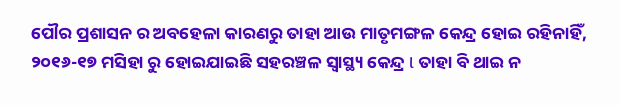ପୌର ପ୍ରଶାସନ ର ଅବହେଳା କାରଣରୁ ତାହା ଆଉ ମାତୃମଙ୍ଗଳ କେନ୍ଦ୍ର ହୋଇ ରହିନାହିଁ, ୨୦୧୬-୧୭ ମସିହା ରୁ ହୋଇଯାଇଛି ସହରଞ୍ଚଳ ସ୍ୱାସ୍ଥ୍ୟ କେନ୍ଦ୍ର l ତାହା ବି ଥାଇ ନ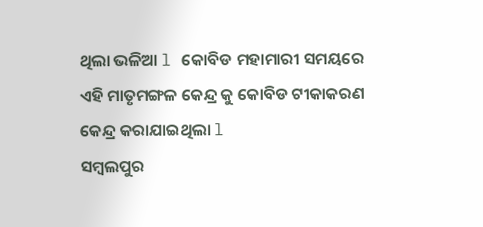ଥିଲା ଭଳିଆ l କୋବିଡ ମହାମାରୀ ସମୟରେ ଏହି ମାତୃମଙ୍ଗଳ କେନ୍ଦ୍ର କୁ କୋବିଡ ଟୀକାକରଣ କେନ୍ଦ୍ର କରାଯାଇଥିଲା l
ସମ୍ବଲପୁର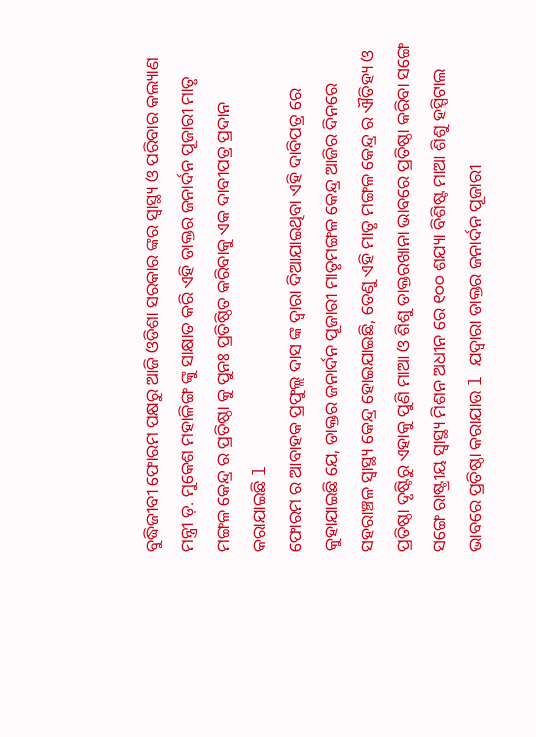ବୁଦ୍ଧିଜୀବୀ ଫୋରମ ପକ୍ଷରୁ ଆଜି ଓଡିଶା ସରକାର ଙ୍କର ସ୍ୱାସ୍ଥ୍ୟ ଓ ପରିବାର କଲ୍ୟାଣ ମନ୍ତ୍ରୀ ଡ଼. ମୁକେଶ ମହାଳିଙ୍ଗ ଙ୍କୁ ସାକ୍ଷାତ କରି ଏହି ଡାକ୍ତର ଜନାର୍ଦନ ପୂଜାରୀ ମାତୃ ମଙ୍ଗଳ କେନ୍ଦ୍ର ର ପ୍ରତିଷ୍ଠା କୁ ପୁନଃ ପ୍ରତିଷ୍ଠିତ କରିବାକୁ ଏକ ଦାବୀପତ୍ର ପ୍ରଦାନ କରାଯାଇଛି l
ଫୋରମ ର ଆବାହକ ପ୍ରଫୁଲ୍ଲ ଦାସ ଙ୍କ ଦ୍ୱାରା ଦିଆଯାଇଥିବା ଏହି ଦାବିପତ୍ର ରେ କୁହାଯାଇଛି ଯେ, ଡାକ୍ତର ଜନାର୍ଦନ ପୂଜାରୀ ମାତୃମଙ୍ଗଳ କେନ୍ଦ୍ର ଆଜିର ଦିନରେ ସହରାଞ୍ଚଳ ସ୍ୱାସ୍ଥ୍ୟ କେନ୍ଦ୍ର ହୋଇଯାଇଛି, ତେଣୁ ଏହି ମାତୃ ମଙ୍ଗଳ କେନ୍ଦ୍ର ର ଐତିହ୍ୟ ଓ ପ୍ରତିଷ୍ଠା ଦୃଷ୍ଟିରୁ ଏହାକୁ ପୁଣି ମାଆ ଓ ଶିଶୁ ଡାକ୍ତରଖାନା ଭାବରେ ପ୍ରତିଷ୍ଠା କରିବା ସଙ୍ଗେ ସଙ୍ଗେ ରାଷ୍ଟ୍ରୀୟ ସ୍ୱାସ୍ଥ୍ୟ ମିଶନ ଅଧୀନ ରେ ୧୦୦ ଶଯ୍ୟା ବିଶିଷ୍ଟ ମାଆ ଶିଶୁ ହସ୍ପିଟାଲ ଭାବରେ ପ୍ରତିଷ୍ଠା କରାଯାଉ l ଯଦ୍ୱାରା ଡାକ୍ତର ଜନାର୍ଦନ ପୂଜାରୀ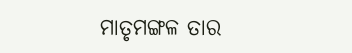ମାତୃମଙ୍ଗଳ ତାର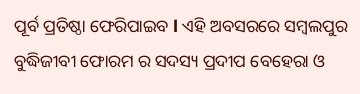ପୂର୍ବ ପ୍ରତିଷ୍ଠା ଫେରିପାଇବ l ଏହି ଅବସରରେ ସମ୍ବଲପୁର ବୁଦ୍ଧିଜୀବୀ ଫୋରମ ର ସଦସ୍ୟ ପ୍ରଦୀପ ବେହେରା ଓ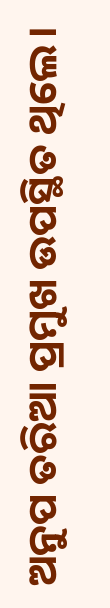ଅନୁପ ତରିଆ ପ୍ରମୁଖ ଉପସ୍ଥିତ ଥିଲେ।